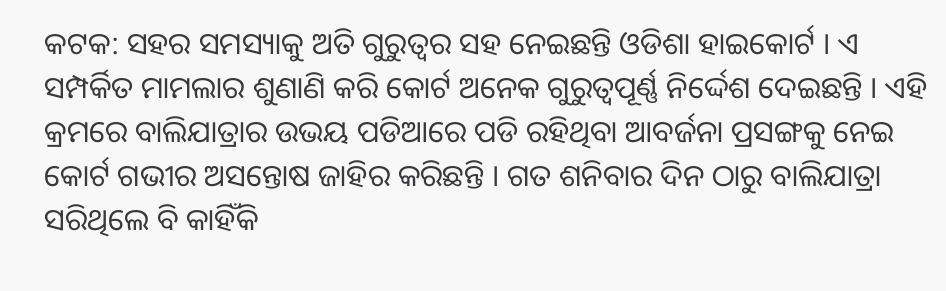କଟକ: ସହର ସମସ୍ୟାକୁ ଅତି ଗୁରୁତ୍ୱର ସହ ନେଇଛନ୍ତି ଓଡିଶା ହାଇକୋର୍ଟ । ଏ ସମ୍ପର୍କିତ ମାମଲାର ଶୁଣାଣି କରି କୋର୍ଟ ଅନେକ ଗୁରୁତ୍ୱପୂର୍ଣ୍ଣ ନିର୍ଦ୍ଦେଶ ଦେଇଛନ୍ତି । ଏହି କ୍ରମରେ ବାଲିଯାତ୍ରାର ଉଭୟ ପଡିଆରେ ପଡି ରହିଥିବା ଆବର୍ଜନା ପ୍ରସଙ୍ଗକୁ ନେଇ କୋର୍ଟ ଗଭୀର ଅସନ୍ତୋଷ ଜାହିର କରିଛନ୍ତି । ଗତ ଶନିବାର ଦିନ ଠାରୁ ବାଲିଯାତ୍ରା ସରିଥିଲେ ବି କାହିଁକି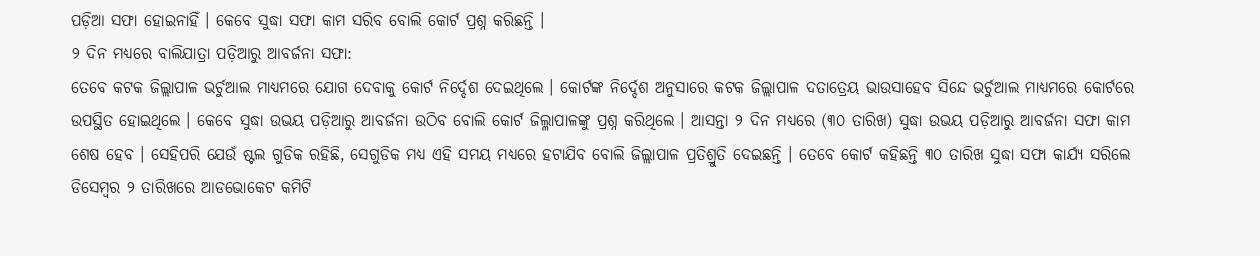ପଡ଼ିଆ ସଫା ହୋଇନାହିଁ । କେବେ ସୁଦ୍ଧା ସଫା କାମ ସରିବ ବୋଲି କୋର୍ଟ ପ୍ରଶ୍ନ କରିଛନ୍ତି ।
୨ ଦିନ ମଧ୍ୟରେ ବାଲିଯାତ୍ରା ପଡ଼ିଆରୁ ଆବର୍ଜନା ସଫା:
ତେବେ କଟକ ଜିଲ୍ଲାପାଳ ଭର୍ଚୁଆଲ ମାଧ୍ୟମରେ ଯୋଗ ଦେବାକୁ କୋର୍ଟ ନିର୍ଦ୍ଦେଶ ଦେଇଥିଲେ । କୋର୍ଟଙ୍କ ନିର୍ଦ୍ଦେଶ ଅନୁସାରେ କଟକ ଜିଲ୍ଲାପାଳ ଦତାତ୍ରେୟ ଭାଉସାହେବ ସିନ୍ଦେ ଭର୍ଚୁଆଲ ମାଧ୍ୟମରେ କୋର୍ଟରେ ଉପସ୍ଥିତ ହୋଇଥିଲେ । କେବେ ସୁଦ୍ଧା ଉଭୟ ପଡ଼ିଆରୁ ଆବର୍ଜନା ଉଠିବ ବୋଲି କୋର୍ଟ ଜିଲ୍ଳାପାଳଙ୍କୁ ପ୍ରଶ୍ନ କରିଥିଲେ । ଆସନ୍ତା ୨ ଦିନ ମଧ୍ୟରେ (୩୦ ତାରିଖ) ସୁଦ୍ଧା ଉଭୟ ପଡ଼ିଆରୁ ଆବର୍ଜନା ସଫା କାମ ଶେଷ ହେବ । ସେହିପରି ଯେଉଁ ଷ୍ଟଲ ଗୁଡିକ ରହିଛି, ସେଗୁଡିକ ମଧ୍ୟ ଏହି ସମୟ ମଧ୍ୟରେ ହଟାଯିବ ବୋଲି ଜିଲ୍ଲାପାଳ ପ୍ରତିଶ୍ରୁତି ଦେଇଛନ୍ତି । ତେବେ କୋର୍ଟ କହିଛନ୍ତି ୩୦ ତାରିଖ ସୁଦ୍ଧା ସଫା କାର୍ଯ୍ୟ ସରିଲେ ଡିସେମ୍ବର ୨ ତାରିଖରେ ଆଡଭୋକେଟ କମିଟି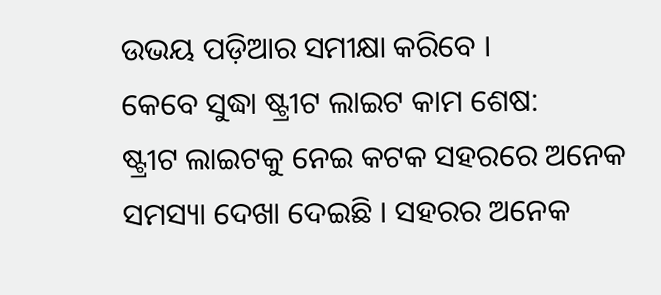ଉଭୟ ପଡ଼ିଆର ସମୀକ୍ଷା କରିବେ ।
କେବେ ସୁଦ୍ଧା ଷ୍ଟ୍ରୀଟ ଲାଇଟ କାମ ଶେଷ:
ଷ୍ଟ୍ରୀଟ ଲାଇଟକୁ ନେଇ କଟକ ସହରରେ ଅନେକ ସମସ୍ୟା ଦେଖା ଦେଇଛି । ସହରର ଅନେକ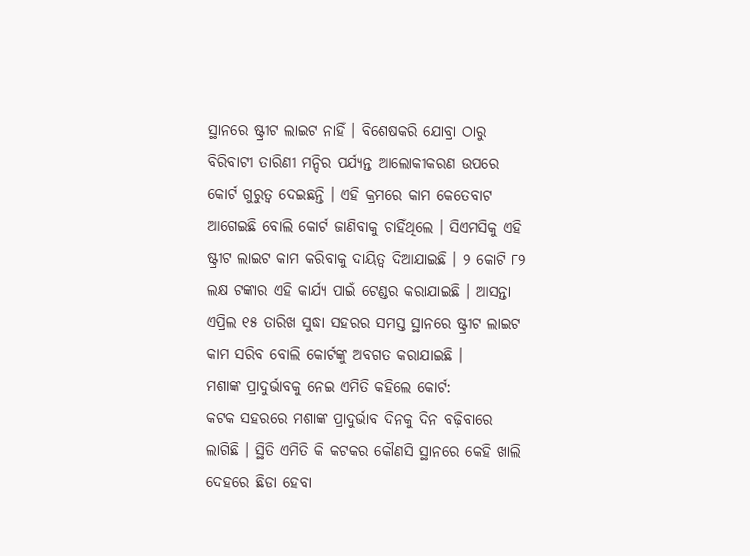ସ୍ଥାନରେ ଷ୍ଟ୍ରୀଟ ଲାଇଟ ନାହିଁ । ବିଶେଷକରି ଯୋବ୍ରା ଠାରୁ ବିରିବାଟୀ ତାରିଣୀ ମନ୍ଦିର ପର୍ଯ୍ୟନ୍ତ ଆଲୋକୀକରଣ ଉପରେ କୋର୍ଟ ଗୁରୁତ୍ୱ ଦେଇଛନ୍ତି । ଏହି କ୍ରମରେ କାମ କେତେବାଟ ଆଗେଇଛି ବୋଲି କୋର୍ଟ ଜାଣିବାକୁ ଚାହିଁଥିଲେ । ସିଏମସିକୁ ଏହି ଷ୍ଟ୍ରୀଟ ଲାଇଟ କାମ କରିବାକୁ ଦାୟିତ୍ୱ ଦିଆଯାଇଛି । ୨ କୋଟି ୮୨ ଲକ୍ଷ ଟଙ୍କାର ଏହି କାର୍ଯ୍ୟ ପାଇଁ ଟେଣ୍ଡର କରାଯାଇଛି । ଆସନ୍ତା ଏପ୍ରିଲ ୧୫ ତାରିଖ ସୁଦ୍ଧା ସହରର ସମସ୍ତ ସ୍ଥାନରେ ଷ୍ଟ୍ରୀଟ ଲାଇଟ କାମ ସରିବ ବୋଲି କୋର୍ଟଙ୍କୁ ଅବଗତ କରାଯାଇଛି ।
ମଶାଙ୍କ ପ୍ରାଦୁର୍ଭାବକୁ ନେଇ ଏମିତି କହିଲେ କୋର୍ଟ:
କଟକ ସହରରେ ମଶାଙ୍କ ପ୍ରାଦୁର୍ଭାବ ଦିନକୁ ଦିନ ବଢ଼ିବାରେ ଲାଗିଛି । ସ୍ଥିତି ଏମିତି କି କଟକର କୌଣସି ସ୍ଥାନରେ କେହି ଖାଲି ଦେହରେ ଛିଡା ହେବା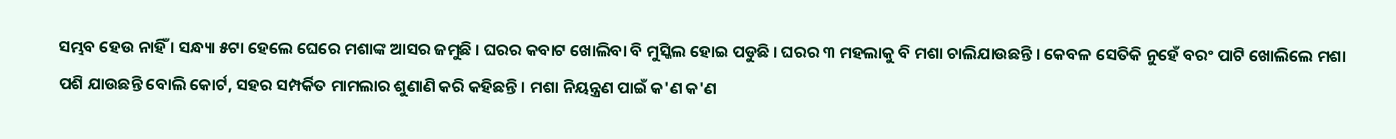ସମ୍ଭବ ହେଉ ନାହିଁ । ସନ୍ଧ୍ୟା ୫ଟା ହେଲେ ଘେରେ ମଶାଙ୍କ ଆସର ଜମୁଛି । ଘରର କବାଟ ଖୋଲିବା ବି ମୁସ୍କିଲ ହୋଇ ପଡୁଛି । ଘରର ୩ ମହଲାକୁ ବି ମଶା ଚାଲିଯାଉଛନ୍ତି । କେବଳ ସେତିକି ନୁହେଁ ବରଂ ପାଟି ଖୋଲିଲେ ମଶା ପଶି ଯାଉଛନ୍ତି ବୋଲି କୋର୍ଟ, ସହର ସମ୍ପର୍କିତ ମାମଲାର ଶୁଣାଣି କରି କହିଛନ୍ତି । ମଶା ନିୟନ୍ତ୍ରଣ ପାଇଁ କ'ଣ କ'ଣ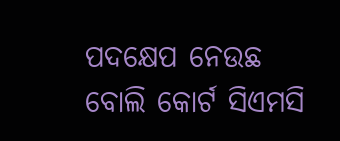ପଦକ୍ଷେପ ନେଉଛ ବୋଲି କୋର୍ଟ ସିଏମସି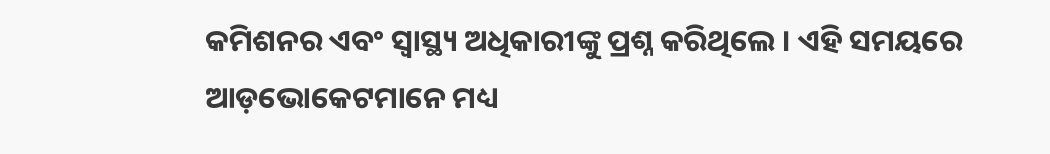କମିଶନର ଏବଂ ସ୍ୱାସ୍ଥ୍ୟ ଅଧିକାରୀଙ୍କୁ ପ୍ରଶ୍ନ କରିଥିଲେ । ଏହି ସମୟରେ ଆଡ଼ଭୋକେଟମାନେ ମଧ୍ୟ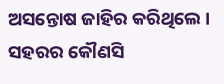ଅସନ୍ତୋଷ ଜାହିର କରିଥିଲେ । ସହରର କୌଣସି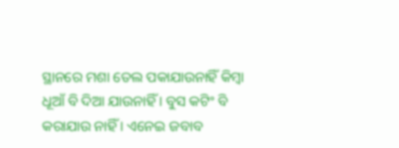ସ୍ଥାନରେ ମଶା ତେଲ ପକାଯାଉନାହିଁ କିମ୍ବା ଧୂଆଁ ବି ଦିଆ ଯାଉନାହିଁ । ବୁସ କଟିଂ ବି କରାଯାଉ ନାହିଁ । ଏନେଇ ଜବାବ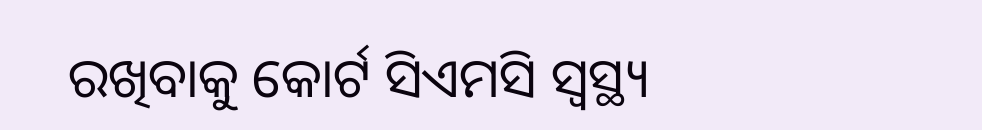ରଖିବାକୁ କୋର୍ଟ ସିଏମସି ସ୍ୱସ୍ଥ୍ୟ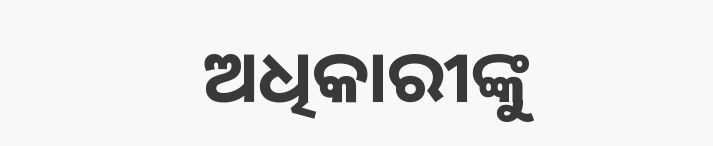ଅଧିକାରୀଙ୍କୁ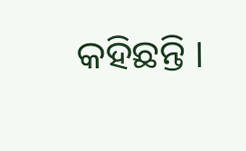କହିଛନ୍ତି ।